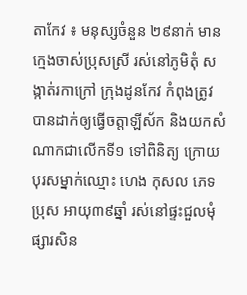តាកែវ ៖ មនុស្សចំនួន ២៩នាក់ មានក្មេងចាស់ប្រុសស្រី រស់នៅភូមិតុំ សង្កាត់រកាក្រៅ ក្រុងដូនកែវ កំពុងត្រូវបានដាក់ឲ្យធ្វើចត្តាឡីស័ក និងយកសំណាកជាលើកទី១ ទៅពិនិត្យ ក្រោយបុរសម្នាក់ឈ្មោះ ហេង កុសល ភេទប្រុស អាយុ៣៩ឆ្នាំ រស់នៅផ្ទះជួលមុំផ្សារសិន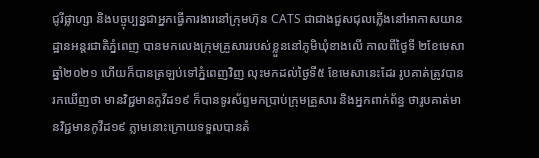ជូរីផ្លាហ្សា និងបច្ចុប្បន្នជាអ្នកធ្វើការងារនៅក្រុមហ៊ុន CATS ជាជាងជួសជុលភ្លើងនៅអាកាសយានដ្ឋានអន្តរជាតិភ្នំពេញ បានមកលេងក្រុមគ្រួសាររបស់ខ្លួននៅភូមិឃុំខាងលើ កាលពីថ្ងៃទី ២ខែមេសា ឆ្នាំ២០២១ ហើយក៏បានត្រឡប់ទៅភ្នំពេញវិញ លុះមកដល់ថ្ងៃទី៥ ខែមេសានេះដែរ រូបគាត់ត្រូវបានរកឃើញថា មានវិជ្ជមានកូវីដ១៩ ក៏បានទូរស័ព្ទមកប្រាប់ក្រុមគ្រួសារ និងអ្នកពាក់ព័ន្ធ ថារូបគាត់មានវិជ្ជមានកូវីដ១៩ ភ្លាមនោះក្រោយទទួលបានតំ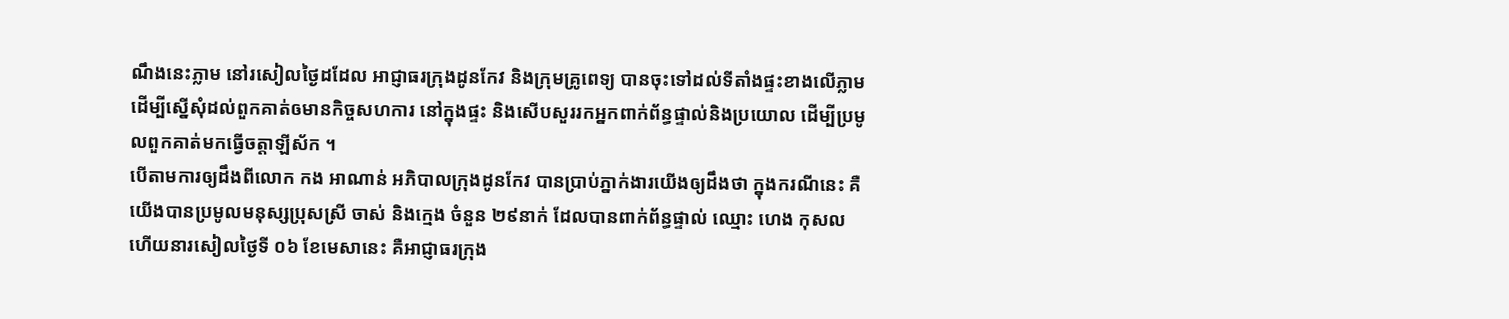ណឹងនេះភ្លាម នៅរសៀលថ្ងៃដដែល អាជ្ញាធរក្រុងដូនកែវ និងក្រុមគ្រូពេទ្យ បានចុះទៅដល់ទីតាំងផ្ទះខាងលើភ្លាម ដើម្បីស្នើសុំដល់ពួកគាត់ឲមានកិច្ចសហការ នៅក្នុងផ្ទះ និងសើបសួររកអ្នកពាក់ព័ន្ធផ្ទាល់និងប្រយោល ដើម្បីប្រមូលពួកគាត់មកធ្វើចត្តាឡីស័ក ។
បើតាមការឲ្យដឹងពីលោក កង អាណាន់ អភិបាលក្រុងដូនកែវ បានប្រាប់ភ្នាក់ងារយើងឲ្យដឹងថា ក្នុងករណីនេះ គឺយើងបានប្រមូលមនុស្សប្រុសស្រី ចាស់ និងក្មេង ចំនួន ២៩នាក់ ដែលបានពាក់ព័ន្ធផ្ទាល់ ឈ្មោះ ហេង កុសល ហើយនារសៀលថ្ងៃទី ០៦ ខែមេសានេះ គឺអាជ្ញាធរក្រុង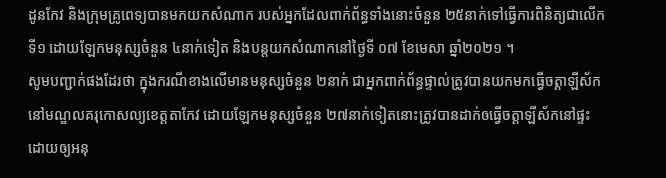ដូនកែវ និងក្រុមគ្រូពេទ្យបានមកយកសំណាក របស់អ្នកដែលពាក់ព័ន្ធទាំងនោះចំនួន ២៥នាក់ទៅធ្វើការពិនិត្យជាលើកទី១ ដោយឡែកមនុស្សចំនួន ៤នាក់ទៀត និងបន្តយកសំណាកនៅថ្ងៃទី ០៧ ខែមេសា ឆ្នាំ២០២១ ។
សូមបញ្ជាក់ផងដែរថា ក្នុងករណីខាងលើមានមនុស្សចំនួន ២នាក់ ជាអ្នកពាក់ព័ន្ធផ្ទាល់ត្រូវបានយកមកធ្វើចត្តាឡីស័ក នៅមណ្ឌលគរុកោសល្យខេត្តតាកែវ ដោយឡែកមនុស្សចំនួន ២៧នាក់ទៀតនោះត្រូវបានដាក់ឲធ្វើចត្តាឡីស័កនៅផ្ទះ ដោយឲ្យអនុ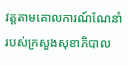វត្តតាមគោលការណ៍ណែនាំ របស់ក្រសួងសុខាភិបាល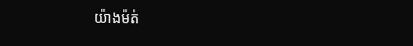យ៉ាងម៉ត់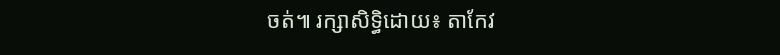ចត់៕ រក្សាសិទ្ធិដោយ៖ តាកែវ